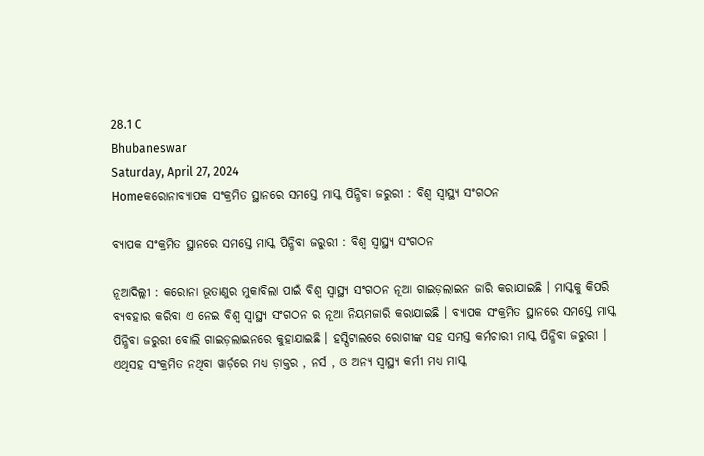28.1 C
Bhubaneswar
Saturday, April 27, 2024
Homeକରୋନାବ୍ୟାପକ ସଂକ୍ରମିତ ସ୍ଥାନରେ ସମସ୍ତେ ମାସ୍କ ପିନ୍ଧିବା ଜରୁରୀ : ବିଶ୍ୱ ସ୍ୱାସ୍ଥ୍ୟ ସଂଗଠନ

ବ୍ୟାପକ ସଂକ୍ରମିତ ସ୍ଥାନରେ ସମସ୍ତେ ମାସ୍କ ପିନ୍ଧିବା ଜରୁରୀ : ବିଶ୍ୱ ସ୍ୱାସ୍ଥ୍ୟ ସଂଗଠନ

ନୂଆଦିଲ୍ଲୀ : କରୋନା ଭୂତାଣୁର ମୁକାବିଲା ପାଇଁ ବିଶ୍ୱ ସ୍ୱାସ୍ଥ୍ୟ ସଂଗଠନ ନୂଆ ଗାଇଡ଼ଲାଇନ ଜାରି କରାଯାଇଛି । ମାସ୍କକୁ କିପରି ବ୍ୟବହାର କରିବା ଏ ନେଇ ବିଶ୍ୱ ସ୍ୱାସ୍ଥ୍ୟ ସଂଗଠନ ର ନୂଆ ନିୟମଜାରି କରାଯାଇଛି । ବ୍ୟାପକ ସଂକ୍ରମିତ ସ୍ଥାନରେ ସମସ୍ତେ ମାସ୍କ ପିନ୍ଧିବା ଜରୁରୀ ବୋଲି ଗାଇଡ଼ଲାଇନରେ କୁହାଯାଇଛି । ହସ୍ପିଟାଲରେ ରୋଗୀଙ୍କ ସହ ସମସ୍ତ କର୍ମଚାରୀ ମାସ୍କ ପିନ୍ଧିବା ଜରୁରୀ । ଏଥିସହ ସଂକ୍ରମିତ ନଥିବା ୱାର୍ଡ଼ରେ ମଧ୍ୟ ଡ଼ାକ୍ତର , ନର୍ସ , ଓ ଅନ୍ୟ ସ୍ୱାସ୍ଥ୍ୟ କର୍ମୀ ମଧ୍ୟ ମାସ୍କ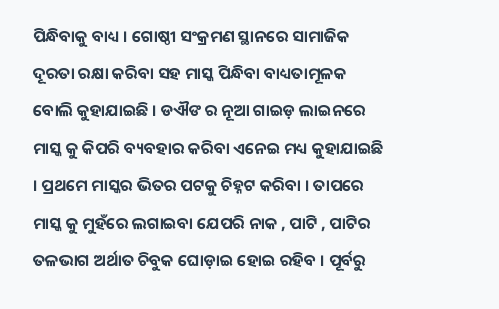ପିନ୍ଧିବାକୁ ବାଧ୍ୟ । ଗୋଷ୍ଠୀ ସଂକ୍ରମଣ ସ୍ଥାନରେ ସାମାଜିକ ଦୂରତା ରକ୍ଷା କରିବା ସହ ମାସ୍କ ପିନ୍ଧିବା ବାଧ୍ୟତାମୂଳକ ବୋଲି କୁହାଯାଇଛି । ଡଐଙ ର ନୂଆ ଗାଇଡ଼ ଲାଇନରେ ମାସ୍କ କୁ କିପରି ବ୍ୟବହାର କରିବା ଏନେଇ ମଧ୍ୟ କୁହାଯାଇଛି । ପ୍ରଥମେ ମାସ୍କର ଭିତର ପଟକୁ ଚିହ୍ନଟ କରିବା । ତାପରେ ମାସ୍କ କୁ ମୁହଁରେ ଲଗାଇବା ଯେପରି ନାକ , ପାଟି , ପାଟିର ତଳଭାଗ ଅର୍ଥାତ ଚିବୁକ ଘୋଡ଼ାଇ ହୋଇ ରହିବ । ପୂର୍ବରୁ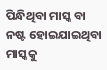ପିନ୍ଧିଥିବା ମାସ୍କ ବା ନଷ୍ଟ ହୋଇଯାଇଥିବା ମାସ୍କକୁ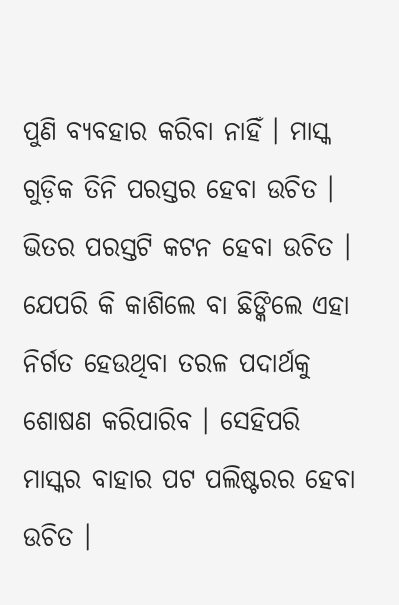ପୁଣି ବ୍ୟବହାର କରିବା ନାହିଁ । ମାସ୍କ ଗୁଡ଼ିକ ତିନି ପରସ୍ତର ହେବା ଉଚିତ । ଭିତର ପରସ୍ତଟି କଟନ ହେବା ଉଚିତ । ଯେପରି କି କାଶିଲେ ବା ଛିଙ୍କିଲେ ଏହା ନିର୍ଗତ ହେଉଥିବା ତରଳ ପଦାର୍ଥକୁ ଶୋଷଣ କରିପାରିବ । ସେହିପରି ମାସ୍କର ବାହାର ପଟ ପଲିଷ୍ଟରର ହେବା ଉଚିତ ।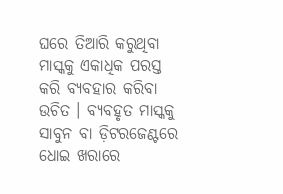ଘରେ ତିଆରି କରୁଥିବା ମାସ୍କକୁ ଏକାଧିକ ପରସ୍ତ କରି ବ୍ୟବହାର କରିବା ଉଚିତ । ବ୍ୟବହୃତ ମାସ୍କକୁ ସାବୁନ ବା ଡ଼ିଟରଜେଣ୍ଟରେ ଧୋଇ ଖରାରେ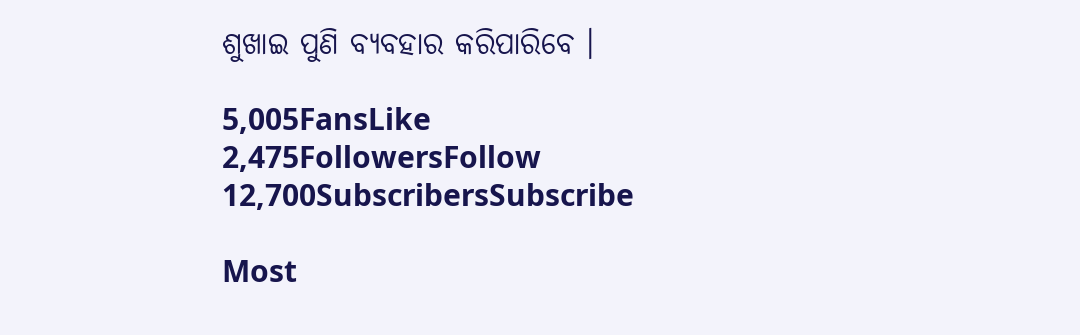ଶୁଖାଇ ପୁଣି ବ୍ୟବହାର କରିପାରିବେ ।

5,005FansLike
2,475FollowersFollow
12,700SubscribersSubscribe

Most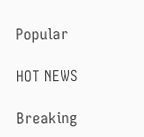Popular

HOT NEWS

Breaking